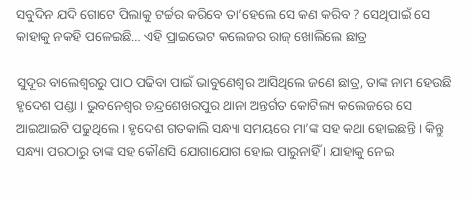ସବୁଦିନ ଯଦି ଗୋଟେ ପିଲାକୁ ଟର୍ଚ୍ଚର କରିବେ ତା’ହେଲେ ସେ କଣ କରିବ ? ସେଥିପାଇଁ ସେ କାହାକୁ ନକହି ପଳେଇଛି… ଏହି ପ୍ରାଇଭେଟ କଲେଜର ରାଜ୍ ଖୋଲିଲେ ଛାତ୍ର

ସୁଦୂର ବାଲେଶ୍ଵରରୁ ପାଠ ପଢିବା ପାଇଁ ଭାବୁଣେଶ୍ଵର ଆସିଥିଲେ ଜଣେ ଛାତ୍ର, ତାଙ୍କ ନାମ ହେଉଛି ହୃଦେଶ ପଣ୍ଡା । ଭୁବନେଶ୍ବର ଚନ୍ଦ୍ରଶେଖରପୁର ଥାନା ଅନ୍ତର୍ଗତ କୋଟିଲ୍ୟ କଲେଜରେ ସେ ଆଇଆଇଟି ପଢୁଥିଲେ । ହୃଦେଶ ଗତକାଲି ସନ୍ଧ୍ୟା ସମୟରେ ମା’ଙ୍କ ସହ କଥା ହୋଇଛନ୍ତି । କିନ୍ତୁ ସନ୍ଧ୍ୟା ପରଠାରୁ ତାଙ୍କ ସହ କୌଣସି ଯୋଗାଯୋଗ ହୋଇ ପାରୁନାହିଁ । ଯାହାକୁ ନେଇ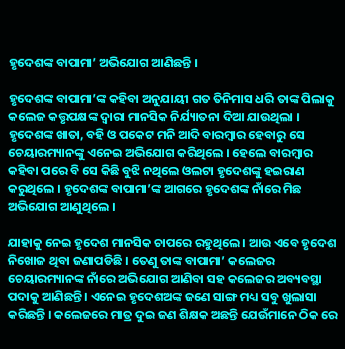ହୃଦେଶଙ୍କ ବାପାମା’ ଅଭିଯୋଗ ଆଣିଛନ୍ତି ।

ହୃଦେଶଙ୍କ ବାପାମା’ଙ୍କ କହିବା ଅନୁଯାୟୀ ଗତ ତିନିମାସ ଧରି ତାଙ୍କ ପିଲାକୁ କଲେଜ କତ୍ତୃପକ୍ଷଙ୍କ ଦ୍ଵାରା ମାନସିକ ନିର୍ଯ୍ୟାତନା ଦିଆ ଯାଉଥିଲା । ହୃଦେଶଙ୍କ ଖାତା, ବହି ଓ ପକେଟ ମନି ଆଦି ବାରମ୍ବାର ହେବାରୁ ସେ ଚେୟାରମ୍ୟାନଙ୍କୁ ଏନେଇ ଅଭିଯୋଗ କରିଥିଲେ । ହେଲେ ବାରମ୍ବାର କହିବା ପରେ ବି ସେ କିଛି ବୁଝି ନଥିଲେ ଓଲଟା ହୃଦେଶଙ୍କୁ ହଇରାଣ କରୁଥିଲେ । ହୃଦେଶଙ୍କ ବାପାମା’ଙ୍କ ଆଗରେ ହୃଦେଶଙ୍କ ନାଁରେ ମିଛ ଅଭିଯୋଗ ଆଣୁଥିଲେ ।

ଯାହାକୁ ନେଇ ହୃଦେଶ ମାନସିକ ଚାପରେ ରହୁଥିଲେ । ଆଉ ଏବେ ହୃଦେଶ ନିଖୋଜ ଥିବା ଜଣାପଡିଛି । ତେଣୁ ତାଙ୍କ ବାପାମା’ କଲେଜର ଚେୟାରମ୍ୟାନଙ୍କ ନାଁରେ ଅଭିଯୋଗ ଆଣିବା ସହ କଲେଜର ଅବ୍ୟବସ୍ଥା ପଦାକୁ ଆଣିଛନ୍ତି । ଏନେଇ ହୃଦେଶଅଙ୍କ ଜଣେ ସାଙ୍ଗ ମଧ୍ୟ ସବୁ ଖୁଲାସା କରିଛନ୍ତି । କଲେଜରେ ମାତ୍ର ଦୁଇ ଜଣ ଶିକ୍ଷକ ଅଛନ୍ତି ଯେଉଁମାନେ ଠିକ ରେ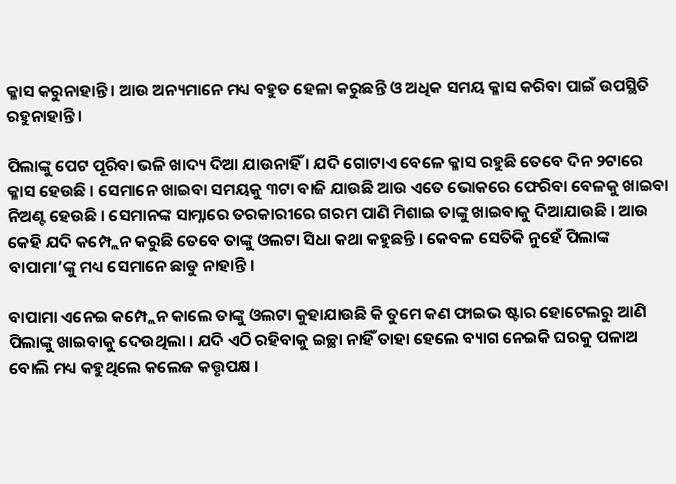କ୍ଳାସ କରୁନାହାନ୍ତି । ଆଉ ଅନ୍ୟମାନେ ମଧ୍ୟ ବହୁତ ହେଳା କରୁଛନ୍ତି ଓ ଅଧିକ ସମୟ କ୍ଳାସ କରିବା ପାଇଁ ଉପସ୍ଥିତି ରହୁନାହାନ୍ତି ।

ପିଲାଙ୍କୁ ପେଟ ପୂରିବା ଭଳି ଖାଦ୍ୟ ଦିଆ ଯାଉନାହିଁ । ଯଦି ଗୋଟାଏ ବେଳେ କ୍ଳାସ ରହୁଛି ତେବେ ଦିନ ୨ଟାରେ କ୍ଳାସ ହେଉଛି । ସେମାନେ ଖାଇବା ସମୟକୁ ୩ଟା ବାଜି ଯାଉଛି ଆଉ ଏତେ ଭୋକରେ ଫେରିବା ବେଳକୁ ଖାଇବା ନିଅଣ୍ଟ ହେଉଛି । ସେମାନଙ୍କ ସାମ୍ନାରେ ତରକାରୀରେ ଗରମ ପାଣି ମିଶାଇ ତାଙ୍କୁ ଖାଇବାକୁ ଦିଆଯାଉଛି । ଆଉ କେହି ଯଦି କମ୍ପ୍ଲେନ କରୁଛି ତେବେ ତାଙ୍କୁ ଓଲଟା ସିଧା କଥା କହୁଛନ୍ତି । କେବଳ ସେତିକି ନୁହେଁ ପିଲାଙ୍କ ବାପାମା’ଙ୍କୁ ମଧ୍ୟ ସେମାନେ ଛାଡୁ ନାହାନ୍ତି ।

ବାପାମା ଏନେଇ କମ୍ପ୍ଲେନ କାଲେ ତାଙ୍କୁ ଓଲଟା କୁହାଯାଉଛି କି ତୁମେ କଣ ଫାଇଭ ଷ୍ଟାର ହୋଟେଲରୁ ଆଣି ପିଲାଙ୍କୁ ଖାଇବାକୁ ଦେଉଥିଲା । ଯଦି ଏଠି ରହିବାକୁ ଇଚ୍ଛା ନାହିଁ ତାହା ହେଲେ ବ୍ୟାଗ ନେଇକି ଘରକୁ ପଳାଅ ବୋଲି ମଧ୍ୟ କହୁଥିଲେ କଲେଜ କତ୍ତୃପକ୍ଷ ।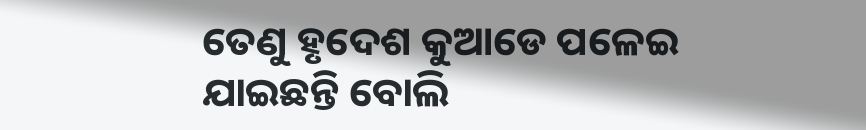ତେଣୁ ହୃଦେଶ କୁଆଡେ ପଳେଇ ଯାଇଛନ୍ତି ବୋଲି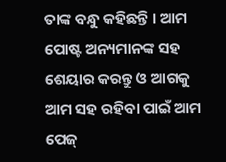ତାଙ୍କ ବନ୍ଧୁ କହିଛନ୍ତି । ଆମ ପୋଷ୍ଟ ଅନ୍ୟମାନଙ୍କ ସହ ଶେୟାର କରନ୍ତୁ ଓ ଆଗକୁ ଆମ ସହ ରହିବା ପାଇଁ ଆମ ପେଜ୍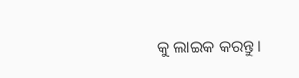କୁ ଲାଇକ କରନ୍ତୁ ।